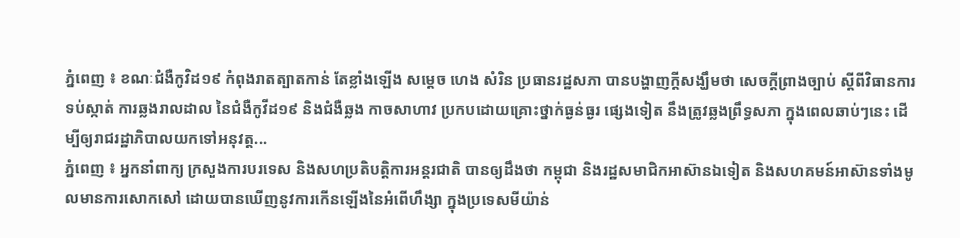ភ្នំពេញ ៖ ខណៈជំងឺកូវិដ១៩ កំពុងរាតត្បាតកាន់ តែខ្លាំងឡើង សម្ដេច ហេង សំរិន ប្រធានរដ្ឋសភា បានបង្ហាញក្ដីសង្ឃឹមថា សេចក្តីព្រាងច្បាប់ ស្តីពីវិធានការ ទប់ស្កាត់ ការឆ្លងរាលដាល នៃជំងឺកូវីដ១៩ និងជំងឺឆ្លង កាចសាហាវ ប្រកបដោយគ្រោះថ្នាក់ធ្ងន់ធ្ងរ ផ្សេងទៀត នឹងត្រូវឆ្លងព្រឹទ្ធសភា ក្នុងពេលឆាប់ៗនេះ ដើម្បីឲ្យរាជរដ្ឋាភិបាលយកទៅអនុវត្ត...
ភ្នំពេញ ៖ អ្នកនាំពាក្យ ក្រសួងការបរទេស និងសហប្រតិបត្តិការអន្តរជាតិ បានឲ្យដឹងថា កម្ពុជា និងរដ្ឋសមាជិកអាស៊ានឯទៀត និងសហគមន៍អាស៊ានទាំងមូលមានការសោកសៅ ដោយបានឃើញនូវការកើនឡើងនៃអំពើហឹង្សា ក្នុងប្រទេសមីយ៉ាន់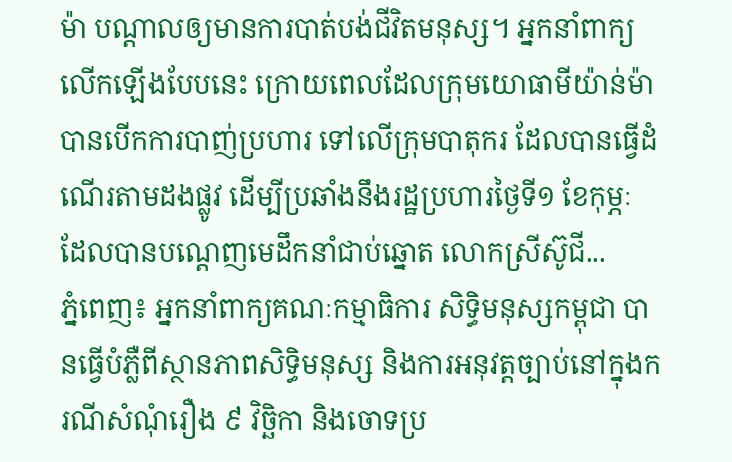ម៉ា បណ្តាលឲ្យមានការបាត់បង់ជីវិតមនុស្ស។ អ្នកនាំពាក្យ លេីកឡេីងបែបនេះ ក្រោយពេលដែលក្រុមយោធាមីយ៉ាន់ម៉ា បានបើកការបាញ់ប្រហារ ទៅលើក្រុមបាតុករ ដែលបានធ្វើដំណើរតាមដងផ្លូវ ដើម្បីប្រឆាំងនឹងរដ្ឋប្រហារថ្ងៃទី១ ខែកុម្ភៈ ដែលបានបណ្តេញមេដឹកនាំជាប់ឆ្នោត លោកស្រីស៊ូជី...
ភ្នំពេញ៖ អ្នកនាំពាក្យគណៈកម្មាធិការ សិទ្ធិមនុស្សកម្ពុជា បានធ្វើបំភ្លឺពីស្ថានភាពសិទ្ធិមនុស្ស និងការអនុវត្តច្បាប់នៅក្នុងករណីសំណុំរឿង ៩ វិច្ឆិកា និងចោទប្រ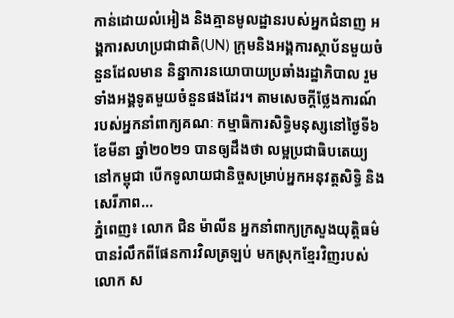កាន់ដោយលំអៀង និងគ្មានមូលដ្ឋានរបស់អ្នកជំនាញ អង្គការសហប្រជាជាតិ(UN) ក្រុមនិងអង្គការស្ថាប័នមួយចំនួនដែលមាន និន្នាការនយោបាយប្រឆាំងរដ្ឋាភិបាល រួមទាំងអង្គទូតមួយចំនួនផងដែរ។ តាមសេចក្ដីថ្លែងការណ៍ របស់អ្នកនាំពាក្យគណៈ កម្មាធិការសិទ្ធិមនុស្សនៅថ្ងៃទី៦ ខែមីនា ឆ្នាំ២០២១ បានឲ្យដឹងថា លម្អប្រជាធិបតេយ្យនៅកម្ពុជា បើកទូលាយជានិច្ចសម្រាប់អ្នកអនុវត្តសិទ្ធិ និងសេរីភាព...
ភ្នំពេញ៖ លោក ជិន ម៉ាលីន អ្នកនាំពាក្យក្រសួងយុត្តិធម៌ បានរំលឹកពីផែនការវិលត្រឡប់ មកស្រុកខ្មែរវិញរបស់លោក ស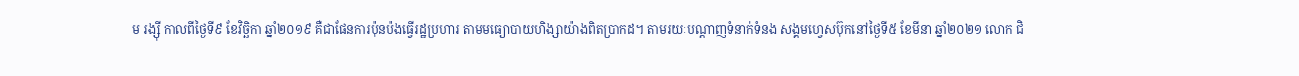ម រង្ស៊ី កាលពីថ្ងៃទី៩ ខែវិច្ឆិកា ឆ្នាំ២០១៩ គឺជាផែនការប៉ុនប៉ងធ្វើរដ្ឋប្រហារ តាមមធ្យោបាយហិង្សាយ៉ាងពិតប្រាកដ។ តាមរយៈបណ្ដាញទំនាក់ទំនង សង្គមហ្វេសប៊ុកនៅថ្ងៃទី៥ ខែមីនា ឆ្នាំ២០២១ លោក ជិ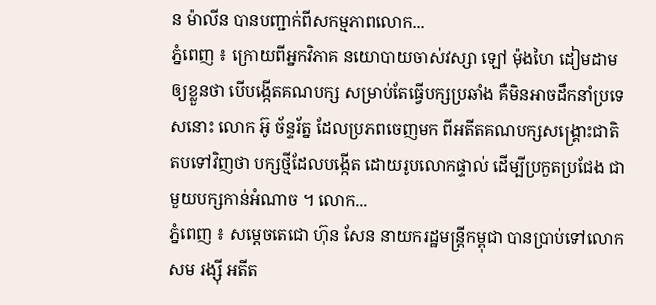ន ម៉ាលីន បានបញ្ជាក់ពីសកម្មភាពលោក...
ភ្នំពេញ ៖ ក្រោយពីអ្នកវិភាគ នយោបាយចាស់វស្សា ឡៅ ម៉ុងហៃ ដៀមដាមឲ្យខ្លួនថា បើបង្កើតគណបក្ស សម្រាប់តែធ្វើបក្សប្រឆាំង គឺមិនអាចដឹកនាំប្រទេសនោះ លោក អ៊ូ ច័ន្ទរ័ត្ន ដែលប្រភពចេញមក ពីអតីតគណបក្សសង្រ្គោះជាតិ តបទៅវិញថា បក្សថ្មីដែលបង្កើត ដោយរូបលោកផ្ទាល់ ដើម្បីប្រកួតប្រជែង ជាមួយបក្សកាន់អំណាច ។ លោក...
ភ្នំពេញ ៖ សម្តេចតេជោ ហ៊ុន សែន នាយករដ្ឋមន្រ្តីកម្ពុជា បានប្រាប់ទៅលោក សម រង្ស៊ី អតីត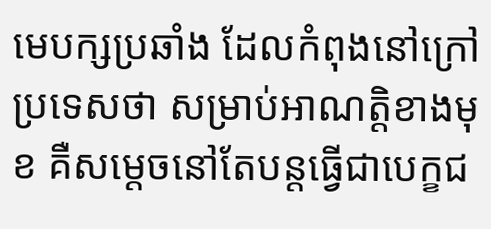មេបក្សប្រឆាំង ដែលកំពុងនៅក្រៅប្រទេសថា សម្រាប់អាណត្តិខាងមុខ គឺសម្តេចនៅតែបន្តធ្វើជាបេក្ខជ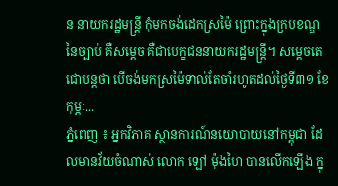ន នាយករដ្ឋមន្រ្តី កុំមកចង់ដេកស្រម៉ៃ ព្រោះក្នុងក្របខណ្ឌ នៃច្បាប់ គឺសម្តេច គឺជាបេក្ខជននាយករដ្ឋមន្រ្តី។ សម្តេចតេជោបន្តថា បើចង់មកស្រម៉ៃទាល់តែចាំរហូតដល់ថ្ងៃទី៣១ ខែកុម្ភៈ...
ភ្នំពេញ ៖ អ្នកវិភាគ ស្ថានការណ៍នយោបាយនៅកម្ពុជា ដែលមានវ័យចំណាស់ លោក ឡៅ ម៉ុងហៃ បានលើកឡើង ក្នុ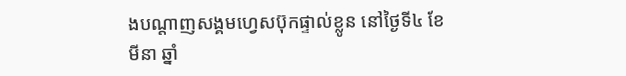ងបណ្តាញសង្គមហ្វេសប៊ុកផ្ទាល់ខ្លូន នៅថ្ងៃទី៤ ខែមីនា ឆ្នាំ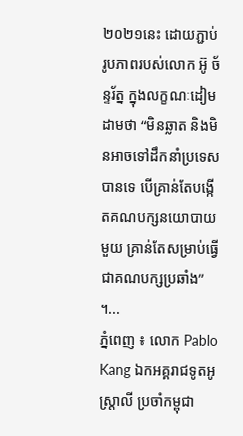២០២១នេះ ដោយភ្ជាប់រូបភាពរបស់លោក អ៊ូ ច័ន្ទរ័ត្ន ក្នុងលក្ខណៈដៀមដាមថា “មិនឆ្លាត និងមិនអាចទៅដឹកនាំប្រទេសបានទេ បើគ្រាន់តែបង្កើតគណបក្សនយោបាយមួយ គ្រាន់តែសម្រាប់ធ្វើជាគណបក្សប្រឆាំង” ។...
ភ្នំពេញ ៖ លោក Pablo Kang ឯកអគ្គរាជទូតអូស្រ្តាលី ប្រចាំកម្ពុជា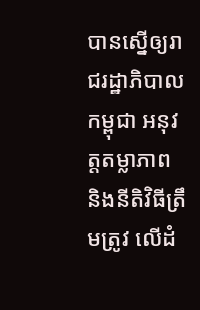បានស្នើឲ្យរាជរដ្ឋាភិបាលកម្ពុជា អនុវត្តតម្លាភាព និងនីតិវិធីត្រឹមត្រូវ លើដំ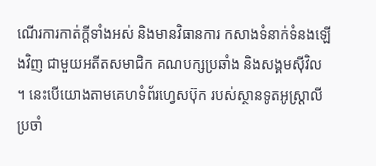ណើរការកាត់ក្តីទាំងអស់ និងមានវិធានការ កសាងទំនាក់ទំនងឡើងវិញ ជាមួយអតីតសមាជិក គណបក្សប្រឆាំង និងសង្គមស៊ីវិល ។ នេះបើយោងតាមគេហទំព័រហ្វេសប៊ុក របស់ស្ថានទូតអូស្ដ្រាលី ប្រចាំ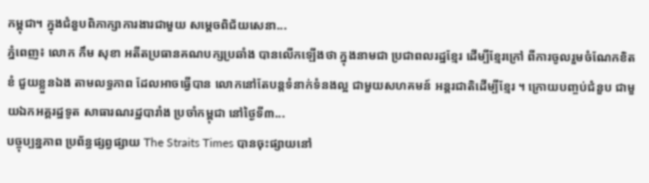កម្ពុជា។ ក្នុងជំនួបពិភាក្សាការងារជាមួយ សម្តេចពិជ័យសេនា...
ភ្នំពេញ៖ លោក កឹម សុខា អតីតប្រធានគណបក្សប្រឆាំង បានលើកឡើងថា ក្នុងនាមជា ប្រជាពលរដ្ឋខ្មែរ ដើម្បីខ្មែរក្រៅ ពីការចូលរួមចំណែកខិតខំ ជួយខ្លួនឯង តាមលទ្ធភាព ដែលអាចធ្វើបាន លោកនៅតែបន្តទំនាក់ទំនងល្អ ជាមួយសហគមន៍ អន្តរជាតិដើម្បីខ្មែរ ។ ក្រោយបញ្ចប់ជំនួប ជាមួយឯកអគ្គរដ្ឋទូត សាធារណរដ្ឋបារាំង ប្រចាំកម្ពុជា នៅថ្ងៃទី៣...
បច្ចុប្បន្នភាព ប្រព័ន្ធផ្សព្វផ្សាយ The Straits Times បានចុះផ្សាយនៅ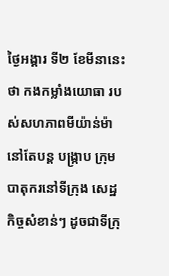ថ្ងៃអង្គារ ទី២ ខែមីនានេះថា កងកម្លាំងយោធា របស់សហភាពមីយ៉ាន់ម៉ា នៅតែបន្ត បង្ក្រាប ក្រុមបាតុករនៅទីក្រុង សេដ្ឋកិច្ចសំខាន់ៗ ដូចជាទីក្រុ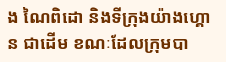ង ណៃពិដោ និងទីក្រុងយ៉ាងហ្គោន ជាដើម ខណៈដែលក្រុមបា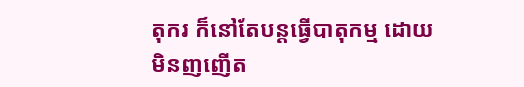តុករ ក៏នៅតែបន្តធ្វើបាតុកម្ម ដោយមិនញញើត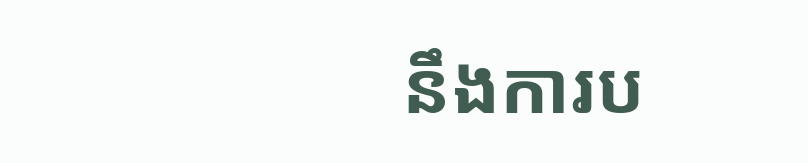នឹងការប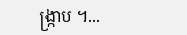ង្ក្រាប ។...